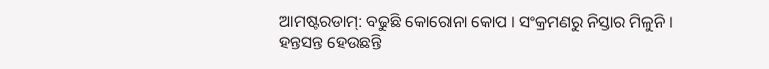ଆମଷ୍ଟରଡାମ୍: ବଢୁଛି କୋରୋନା କୋପ । ସଂକ୍ରମଣରୁ ନିସ୍ତାର ମିଳୁନି । ହନ୍ତସନ୍ତ ହେଉଛନ୍ତି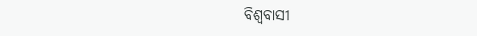ବିଶ୍ବବାସୀ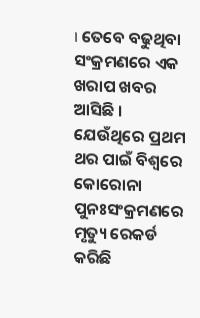। ତେବେ ବଢୁଥିବା ସଂକ୍ରମଣରେ ଏକ ଖରାପ ଖବର ଆସିଛି । ଯେଉଁଥିରେ ପ୍ରଥମ ଥର ପାଇଁ ବିଶ୍ବରେ କୋରୋନା ପୁନଃସଂକ୍ରମଣରେ ମୃତ୍ୟୁ ରେକର୍ଡ କରିଛି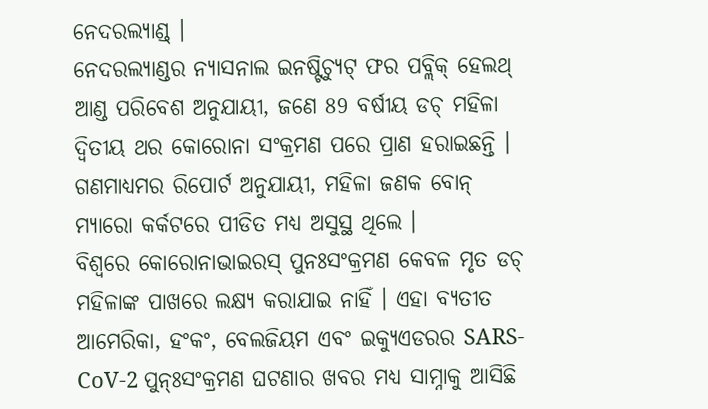ନେଦରଲ୍ୟାଣ୍ଡ୍ ।
ନେଦରଲ୍ୟାଣ୍ଡର ନ୍ୟାସନାଲ ଇନଷ୍ଟିଚ୍ୟୁଟ୍ ଫର ପବ୍ଲିକ୍ ହେଲଥ୍ ଆଣ୍ଡ ପରିବେଶ ଅନୁଯାୟୀ, ଜଣେ 89 ବର୍ଷୀୟ ଡଚ୍ ମହିଳା ଦ୍ବିତୀୟ ଥର କୋରୋନା ସଂକ୍ରମଣ ପରେ ପ୍ରାଣ ହରାଇଛନ୍ତି । ଗଣମାଧ୍ୟମର ରିପୋର୍ଟ ଅନୁଯାୟୀ, ମହିଳା ଜଣକ ବୋନ୍ ମ୍ୟାରୋ କର୍କଟରେ ପୀଡିତ ମଧ୍ୟ ଅସୁସ୍ଥ ଥିଲେ ।
ବିଶ୍ବରେ କୋରୋନାଭାଇରସ୍ ପୁନଃସଂକ୍ରମଣ କେବଳ ମୃତ ଡଚ୍ ମହିଳାଙ୍କ ପାଖରେ ଲକ୍ଷ୍ୟ କରାଯାଇ ନାହିଁ । ଏହା ବ୍ୟତୀତ ଆମେରିକା, ହଂକଂ, ବେଲଜିୟମ ଏବଂ ଇକ୍ୟୁଏଡରର SARS-CoV-2 ପୁନ୍ଃସଂକ୍ରମଣ ଘଟଣାର ଖବର ମଧ୍ୟ ସାମ୍ନାକୁ ଆସିଛି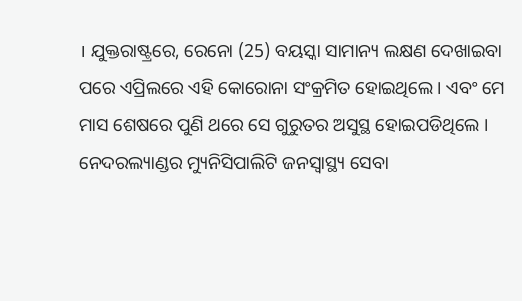। ଯୁକ୍ତରାଷ୍ଟ୍ରରେ, ରେନୋ (25) ବୟସ୍କା ସାମାନ୍ୟ ଲକ୍ଷଣ ଦେଖାଇବା ପରେ ଏପ୍ରିଲରେ ଏହି କୋରୋନା ସଂକ୍ରମିତ ହୋଇଥିଲେ । ଏବଂ ମେ ମାସ ଶେଷରେ ପୁଣି ଥରେ ସେ ଗୁରୁତର ଅସୁସ୍ଥ ହୋଇପଡିଥିଲେ ।
ନେଦରଲ୍ୟାଣ୍ଡର ମ୍ୟୁନିସିପାଲିଟି ଜନସ୍ବାସ୍ଥ୍ୟ ସେବା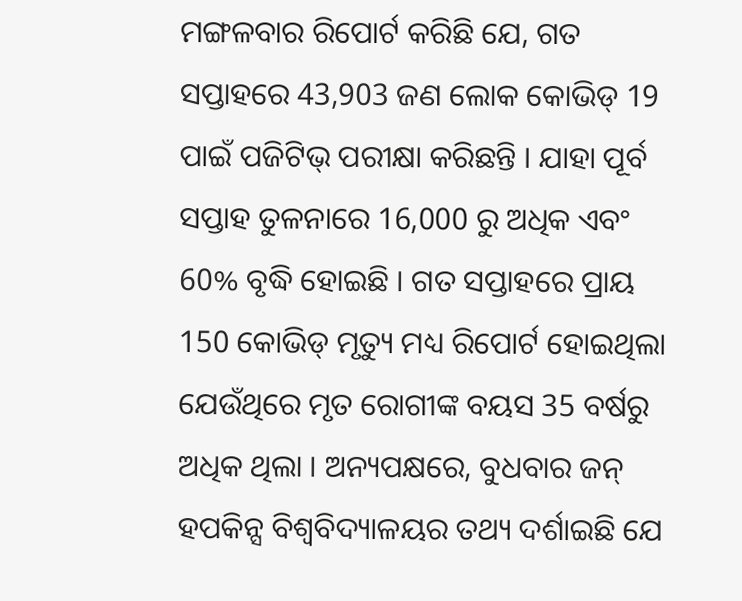ମଙ୍ଗଳବାର ରିପୋର୍ଟ କରିଛି ଯେ, ଗତ ସପ୍ତାହରେ 43,903 ଜଣ ଲୋକ କୋଭିଡ୍ 19 ପାଇଁ ପଜିଟିଭ୍ ପରୀକ୍ଷା କରିଛନ୍ତି । ଯାହା ପୂର୍ବ ସପ୍ତାହ ତୁଳନାରେ 16,000 ରୁ ଅଧିକ ଏବଂ 60% ବୃଦ୍ଧି ହୋଇଛି । ଗତ ସପ୍ତାହରେ ପ୍ରାୟ 150 କୋଭିଡ୍ ମୃତ୍ୟୁ ମଧ୍ୟ ରିପୋର୍ଟ ହୋଇଥିଲା ଯେଉଁଥିରେ ମୃତ ରୋଗୀଙ୍କ ବୟସ 35 ବର୍ଷରୁ ଅଧିକ ଥିଲା । ଅନ୍ୟପକ୍ଷରେ, ବୁଧବାର ଜନ୍ ହପକିନ୍ସ ବିଶ୍ୱବିଦ୍ୟାଳୟର ତଥ୍ୟ ଦର୍ଶାଇଛି ଯେ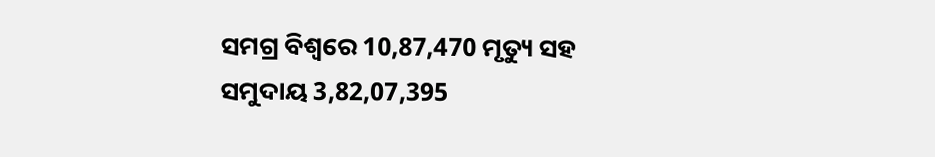ସମଗ୍ର ବିଶ୍ବରେ 10,87,470 ମୃତ୍ୟୁ ସହ ସମୁଦାୟ 3,82,07,395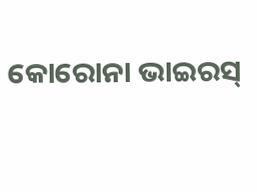କୋରୋନା ଭାଇରସ୍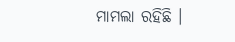ମାମଲା ରହିଛି ।